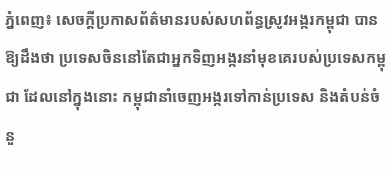ភ្នំពេញ៖ សេចក្តីប្រកាសព័ត៌មានរបស់សហព័ន្ធស្រូវអង្ករកម្ពុជា បានឱ្យដឹងថា ប្រទេសចិននៅតែជាអ្នកទិញអង្ករនាំមុខគេរបស់ប្រទេសកម្ពុជា ដែលនៅក្នុងនោះ កម្ពុជានាំចេញអង្ករទៅកាន់ប្រទេស និងតំបន់ចំនួ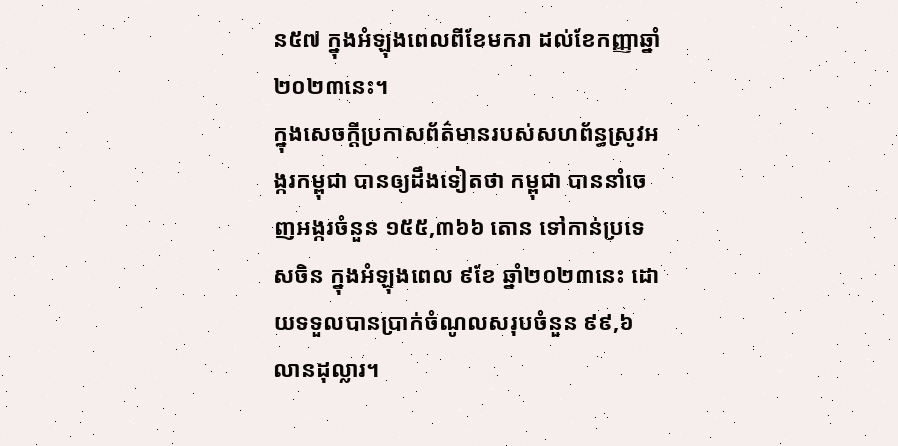ន៥៧ ក្នុងអំឡុងពេលពីខែមករា ដល់ខែកញ្ញាឆ្នាំ២០២៣នេះ។
ក្នុងសេចក្តីប្រកាសព័ត៌មានរបស់សហព័ន្ធស្រូវអង្ករកម្ពុជា បានឲ្យដឹងទៀតថា កម្ពុជា បាននាំចេញអង្ករចំនួន ១៥៥,៣៦៦ តោន ទៅកាន់ប្រទេសចិន ក្នុងអំឡុងពេល ៩ខែ ឆ្នាំ២០២៣នេះ ដោយទទួលបានប្រាក់ចំណូលសរុបចំនួន ៩៩,៦ លានដុល្លារ។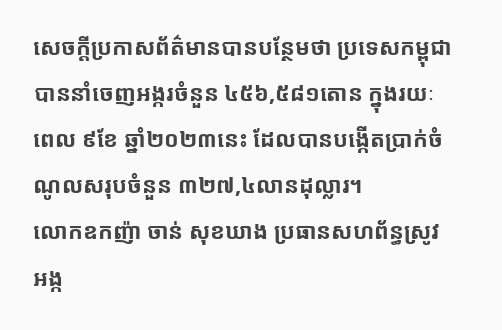សេចក្តីប្រកាសព័ត៌មានបានបន្ថែមថា ប្រទេសកម្ពុជា បាននាំចេញអង្ករចំនួន ៤៥៦,៥៨១តោន ក្នុងរយៈពេល ៩ខែ ឆ្នាំ២០២៣នេះ ដែលបានបង្កើតប្រាក់ចំណូលសរុបចំនួន ៣២៧,៤លានដុល្លារ។
លោកឧកញ៉ា ចាន់ សុខឃាង ប្រធានសហព័ន្ធស្រូវអង្ក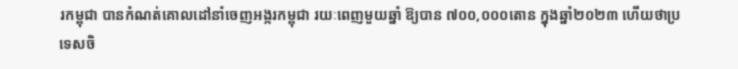រកម្ពុជា បានកំណត់គោលដៅនាំចេញអង្ករកម្ពុជា រយៈពេញមួយឆ្នាំ ឱ្យបាន ៧០០,០០០តោន ក្នុងឆ្នាំ២០២៣ ហើយថាប្រទេសចិ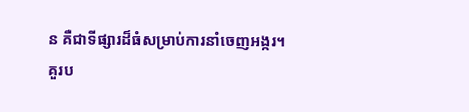ន គឺជាទីផ្សារដ៏ធំសម្រាប់ការនាំចេញអង្ករ។
គួរប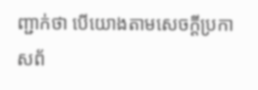ញ្ជាក់ថា បើយោងតាមសេចក្តីប្រកាសព័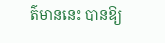ត៌មាននេះ បានឱ្យ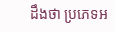ដឹងថា ប្រភេទអ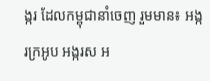ង្ករ ដែលកម្ពុជានាំចេញ រួមមាន៖ អង្ករក្រអូប អង្ករស អ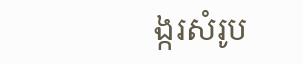ង្ករសំរូប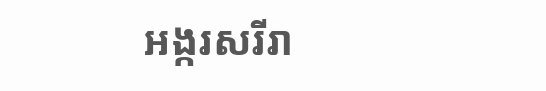អង្ករសរីរា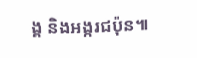ង្គ និងអង្ករជប៉ុន៕